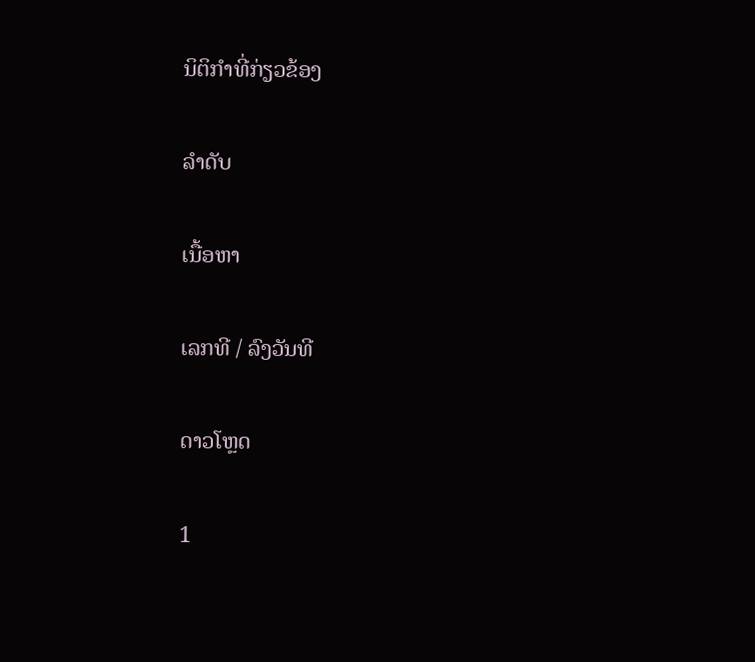ນິຕິກຳທີ່ກ່ຽວຂ້ອງ

ລຳດັບ

ເນື້ອຫາ

ເລກທີ / ລົງວັນທີ

ດາວໂຫຼດ

1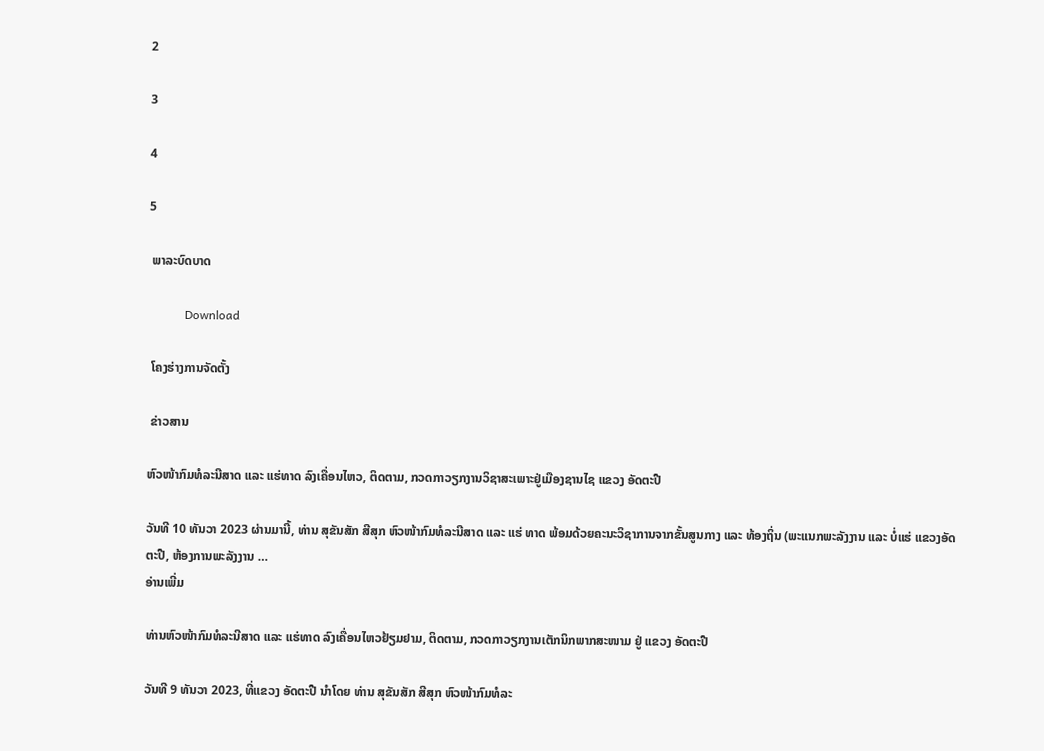2

3

4

5

 ພາລະບົດບາດ

            Download

 ໂຄງຮ່າງການຈັດຕັ້ງ

 ຂ່າວສານ

ຫົວໜ້າກົມທໍລະນີສາດ ແລະ ແຮ່ທາດ ລົງເຄື່ອນໄຫວ, ຕິດຕາມ, ກວດກາວຽກງານວິຊາສະເພາະຢູ່ເມືອງຊານໄຊ ແຂວງ ອັດຕະປື

ວັນທີ 10 ທັນວາ 2023 ຜ່ານມານີ້, ທ່ານ ສຸຂັນສັກ ສີສຸກ ຫົວໜ້າກົມທໍລະນີສາດ ແລະ ແຮ່ ທາດ ພ້ອມດ້ວຍຄະນະວິຊາການຈາກຂັ້ນສູນກາງ ແລະ ທ້ອງຖິ່ນ (ພະແນກພະລັງງານ ແລະ ບໍ່ແຮ່ ແຂວງອັດຕະປື, ຫ້ອງການພະລັງງານ …
ອ່ານເພີ່ມ

ທ່ານຫົວໜ້າກົມທໍລະນີສາດ ແລະ ແຮ່ທາດ ລົງເຄື່ອນໄຫວຢ້ຽມຢາມ, ຕິດຕາມ, ກວດກາວຽກງານເຕັກນິກພາກສະໜາມ ຢູ່ ແຂວງ ອັດຕະປື

ວັນທີ 9 ທັນວາ 2023, ທີ່ແຂວງ ອັດຕະປື ນຳໂດຍ ທ່ານ ສຸຂັນສັກ ສີສຸກ ຫົວໜ້າກົມທໍລະ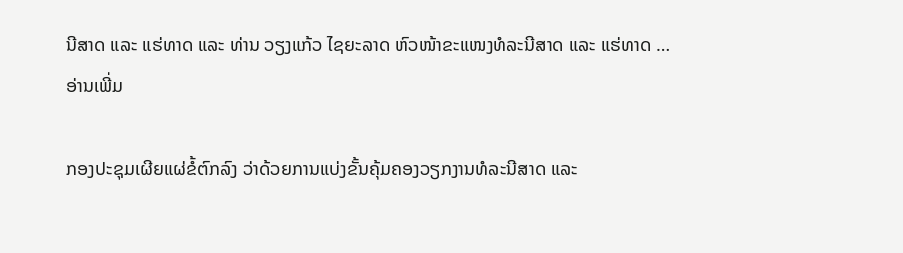ນີສາດ ແລະ ແຮ່ທາດ ແລະ ທ່ານ ວຽງແກ້ວ ໄຊຍະລາດ ຫົວໜ້າຂະແໜງທໍລະນີສາດ ແລະ ແຮ່ທາດ …
ອ່ານເພີ່ມ

ກອງປະຊຸມເຜີຍແຜ່ຂໍ້ຕົກລົງ ວ່າດ້ວຍການແບ່ງຂັ້ນຄຸ້ມຄອງວຽກງານທໍລະນີສາດ ແລະ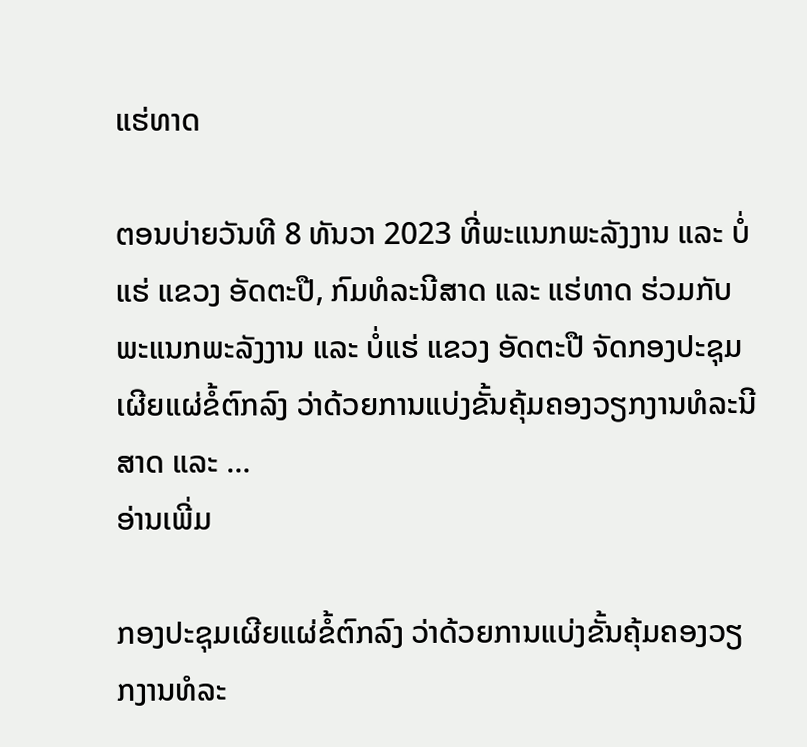ແຮ່ທາດ

ຕອນບ່າຍວັນທີ 8 ທັນວາ 2023 ທີ່ພະແນກພະລັງງານ ແລະ ບໍ່ແຮ່ ແຂວງ ອັດຕະປື, ກົມທໍລະນີສາດ ແລະ ແຮ່ທາດ ຮ່ວມກັບພະແນກພະລັງງານ ແລະ ບໍ່ແຮ່ ແຂວງ ອັດຕະປື ຈັດກອງປະຊຸມເຜີຍແຜ່ຂໍ້ຕົກລົງ ວ່າດ້ວຍການແບ່ງຂັ້ນຄຸ້ມຄອງວຽກງານທໍລະນີສາດ ແລະ …
ອ່ານເພີ່ມ

ກອງປະຊຸມເຜີຍແຜ່ຂໍ້ຕົກລົງ ວ່າດ້ວຍການແບ່ງຂັ້ນຄຸ້ມຄອງວຽກງານທໍລະ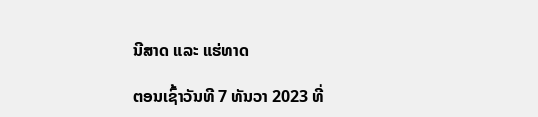ນີສາດ ແລະ ແຮ່ທາດ

ຕອນເຊົ້າວັນທີ 7 ທັນວາ 2023 ທີ່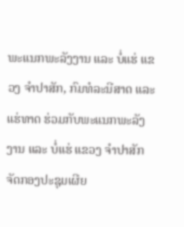ພະແນກພະລັງງານ ແລະ ບໍ່ແຮ່ ແຂວງ ຈໍາປາສັກ, ກົມທໍລະນີສາດ ແລະ ແຮ່ທາດ ຮ່ວມກັບພະແນກພະລັງງານ ແລະ ບໍ່ແຮ່ ແຂວງ ຈໍາປາສັກ ຈັດກອງປະຊຸມເຜີຍ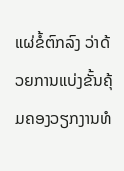ແຜ່ຂໍ້ຕົກລົງ ວ່າດ້ວຍການແບ່ງຂັ້ນຄຸ້ມຄອງວຽກງານທໍ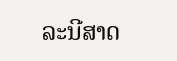ລະນີສາດ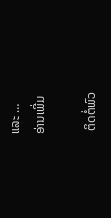ແລະ …
ອ່ານເພີ່ມ

 ຕິດຕໍ່ພົວ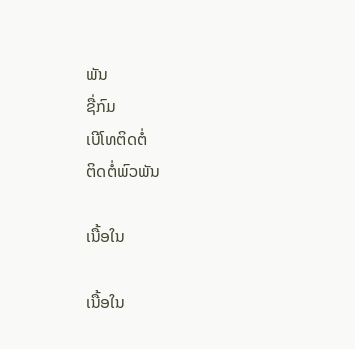ພັນ
ຊື່ກົມ
ເບີໂທຕິດຕໍ່
ຕິດຕໍ່ພົວພັນ

ເນື້ອໃນ

ເນື້ອໃນ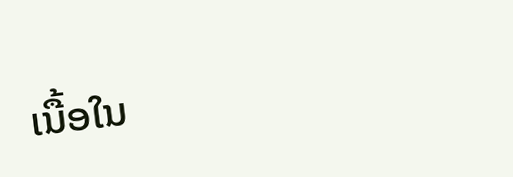ເນື້ອໃນ